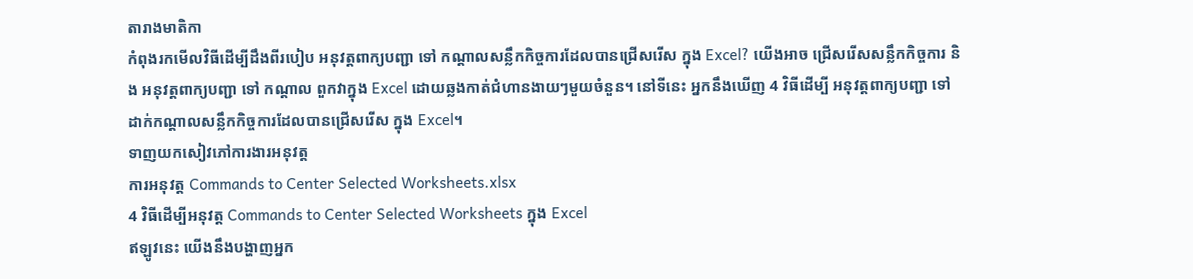តារាងមាតិកា
កំពុងរកមើលវិធីដើម្បីដឹងពីរបៀប អនុវត្តពាក្យបញ្ជា ទៅ កណ្តាលសន្លឹកកិច្ចការដែលបានជ្រើសរើស ក្នុង Excel? យើងអាច ជ្រើសរើសសន្លឹកកិច្ចការ និង អនុវត្តពាក្យបញ្ជា ទៅ កណ្តាល ពួកវាក្នុង Excel ដោយឆ្លងកាត់ជំហានងាយៗមួយចំនួន។ នៅទីនេះ អ្នកនឹងឃើញ 4 វិធីដើម្បី អនុវត្តពាក្យបញ្ជា ទៅ ដាក់កណ្តាលសន្លឹកកិច្ចការដែលបានជ្រើសរើស ក្នុង Excel។
ទាញយកសៀវភៅការងារអនុវត្ត
ការអនុវត្ត Commands to Center Selected Worksheets.xlsx
4 វិធីដើម្បីអនុវត្ត Commands to Center Selected Worksheets ក្នុង Excel
ឥឡូវនេះ យើងនឹងបង្ហាញអ្នក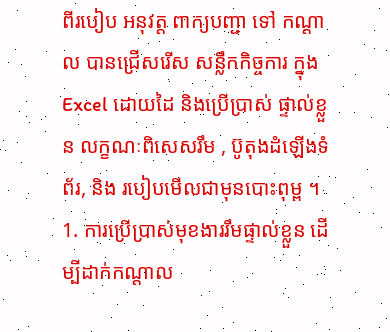ពីរបៀប អនុវត្ត ពាក្យបញ្ជា ទៅ កណ្តាល បានជ្រើសរើស សន្លឹកកិច្ចការ ក្នុង Excel ដោយដៃ និងប្រើប្រាស់ ផ្ទាល់ខ្លួន លក្ខណៈពិសេសរឹម , ប៊ូតុងដំឡើងទំព័រ, និង របៀបមើលជាមុនបោះពុម្ព ។
1. ការប្រើប្រាស់មុខងាររឹមផ្ទាល់ខ្លួន ដើម្បីដាក់កណ្តាល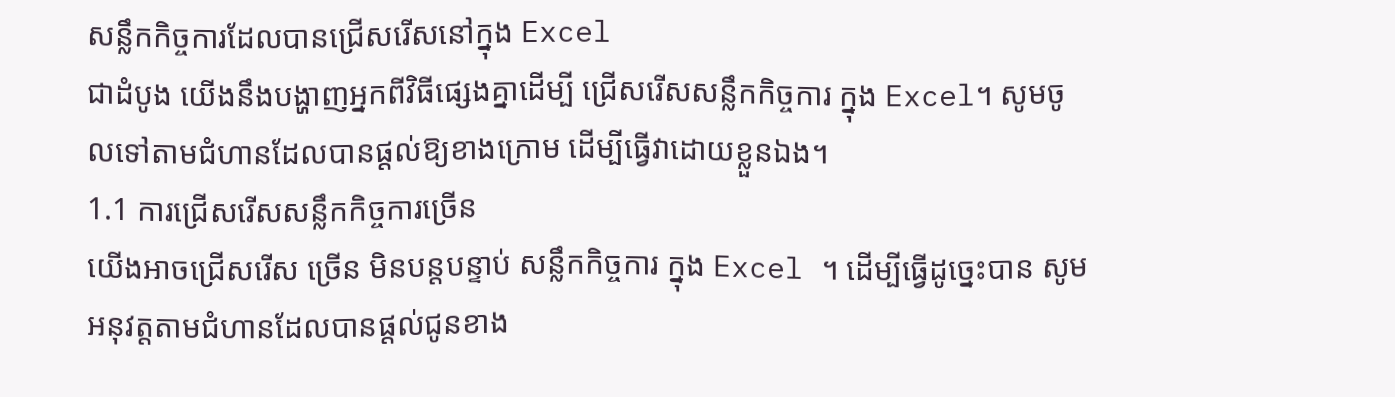សន្លឹកកិច្ចការដែលបានជ្រើសរើសនៅក្នុង Excel
ជាដំបូង យើងនឹងបង្ហាញអ្នកពីវិធីផ្សេងគ្នាដើម្បី ជ្រើសរើសសន្លឹកកិច្ចការ ក្នុង Excel។ សូមចូលទៅតាមជំហានដែលបានផ្ដល់ឱ្យខាងក្រោម ដើម្បីធ្វើវាដោយខ្លួនឯង។
1.1 ការជ្រើសរើសសន្លឹកកិច្ចការច្រើន
យើងអាចជ្រើសរើស ច្រើន មិនបន្តបន្ទាប់ សន្លឹកកិច្ចការ ក្នុង Excel ។ ដើម្បីធ្វើដូច្នេះបាន សូមអនុវត្តតាមជំហានដែលបានផ្ដល់ជូនខាង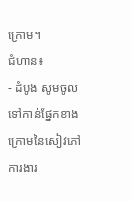ក្រោម។
ជំហាន៖
- ដំបូង សូមចូលទៅកាន់ផ្នែកខាងក្រោមនៃសៀវភៅការងារ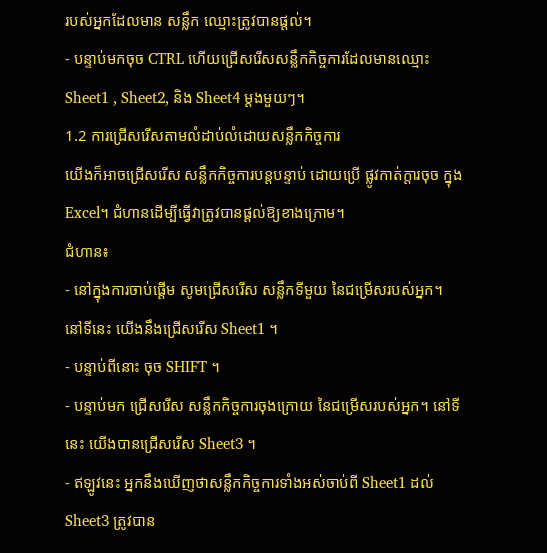របស់អ្នកដែលមាន សន្លឹក ឈ្មោះត្រូវបានផ្តល់។
- បន្ទាប់មកចុច CTRL ហើយជ្រើសរើសសន្លឹកកិច្ចការដែលមានឈ្មោះ Sheet1 , Sheet2, និង Sheet4 ម្តងមួយៗ។
1.2 ការជ្រើសរើសតាមលំដាប់លំដោយសន្លឹកកិច្ចការ
យើងក៏អាចជ្រើសរើស សន្លឹកកិច្ចការបន្តបន្ទាប់ ដោយប្រើ ផ្លូវកាត់ក្តារចុច ក្នុង Excel។ ជំហានដើម្បីធ្វើវាត្រូវបានផ្តល់ឱ្យខាងក្រោម។
ជំហាន៖
- នៅក្នុងការចាប់ផ្តើម សូមជ្រើសរើស សន្លឹកទីមួយ នៃជម្រើសរបស់អ្នក។ នៅទីនេះ យើងនឹងជ្រើសរើស Sheet1 ។
- បន្ទាប់ពីនោះ ចុច SHIFT ។
- បន្ទាប់មក ជ្រើសរើស សន្លឹកកិច្ចការចុងក្រោយ នៃជម្រើសរបស់អ្នក។ នៅទីនេះ យើងបានជ្រើសរើស Sheet3 ។
- ឥឡូវនេះ អ្នកនឹងឃើញថាសន្លឹកកិច្ចការទាំងអស់ចាប់ពី Sheet1 ដល់ Sheet3 ត្រូវបាន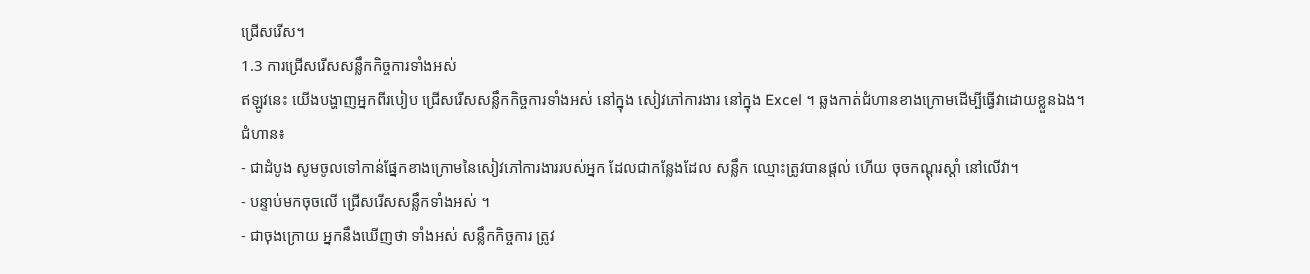ជ្រើសរើស។
1.3 ការជ្រើសរើសសន្លឹកកិច្ចការទាំងអស់
ឥឡូវនេះ យើងបង្ហាញអ្នកពីរបៀប ជ្រើសរើសសន្លឹកកិច្ចការទាំងអស់ នៅក្នុង សៀវភៅការងារ នៅក្នុង Excel ។ ឆ្លងកាត់ជំហានខាងក្រោមដើម្បីធ្វើវាដោយខ្លួនឯង។
ជំហាន៖
- ជាដំបូង សូមចូលទៅកាន់ផ្នែកខាងក្រោមនៃសៀវភៅការងាររបស់អ្នក ដែលជាកន្លែងដែល សន្លឹក ឈ្មោះត្រូវបានផ្តល់ ហើយ ចុចកណ្ដុរស្ដាំ នៅលើវា។
- បន្ទាប់មកចុចលើ ជ្រើសរើសសន្លឹកទាំងអស់ ។
- ជាចុងក្រោយ អ្នកនឹងឃើញថា ទាំងអស់ សន្លឹកកិច្ចការ ត្រូវ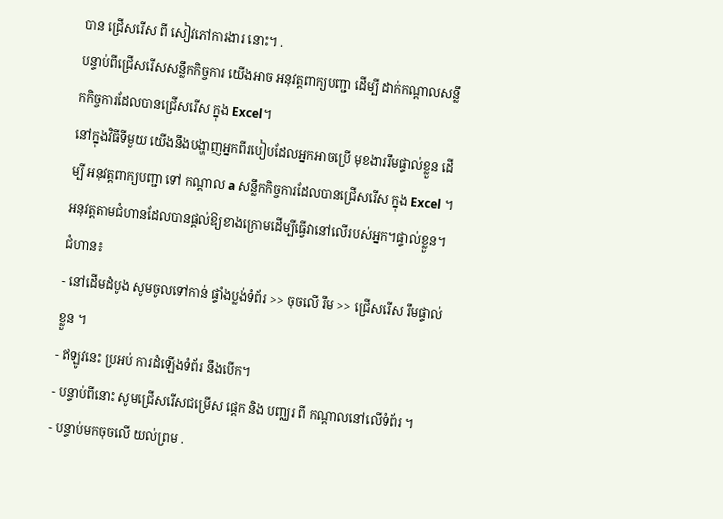បាន ជ្រើសរើស ពី សៀវភៅការងារ នោះ។ .
បន្ទាប់ពីជ្រើសរើសសន្លឹកកិច្ចការ យើងអាច អនុវត្តពាក្យបញ្ជា ដើម្បី ដាក់កណ្តាលសន្លឹកកិច្ចការដែលបានជ្រើសរើស ក្នុង Excel។
នៅក្នុងវិធីទីមួយ យើងនឹងបង្ហាញអ្នកពីរបៀបដែលអ្នកអាចប្រើ មុខងាររឹមផ្ទាល់ខ្លួន ដើម្បី អនុវត្តពាក្យបញ្ជា ទៅ កណ្តាល a សន្លឹកកិច្ចការដែលបានជ្រើសរើស ក្នុង Excel ។ អនុវត្តតាមជំហានដែលបានផ្តល់ឱ្យខាងក្រោមដើម្បីធ្វើវានៅលើរបស់អ្នក។ផ្ទាល់ខ្លួន។
ជំហាន៖
- នៅដើមដំបូង សូមចូលទៅកាន់ ផ្ទាំងប្លង់ទំព័រ >> ចុចលើ រឹម >> ជ្រើសរើស រឹមផ្ទាល់ខ្លួន ។
- ឥឡូវនេះ ប្រអប់ ការដំឡើងទំព័រ នឹងបើក។
- បន្ទាប់ពីនោះ សូមជ្រើសរើសជម្រើស ផ្ដេក និង បញ្ឈរ ពី កណ្តាលនៅលើទំព័រ ។
- បន្ទាប់មកចុចលើ យល់ព្រម .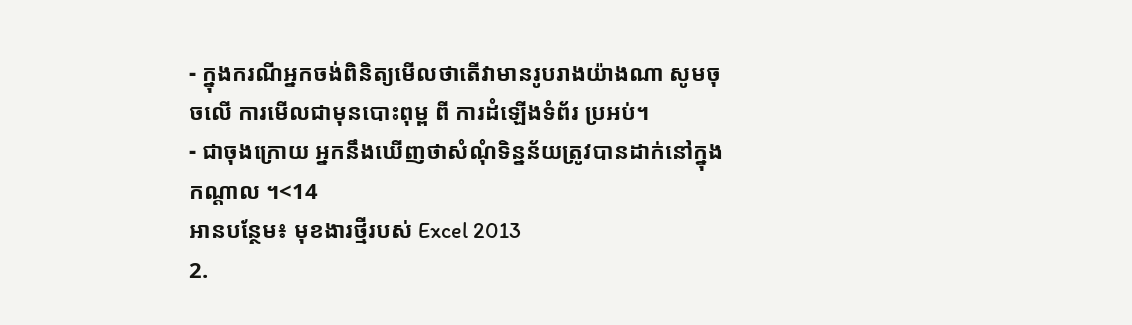- ក្នុងករណីអ្នកចង់ពិនិត្យមើលថាតើវាមានរូបរាងយ៉ាងណា សូមចុចលើ ការមើលជាមុនបោះពុម្ព ពី ការដំឡើងទំព័រ ប្រអប់។
- ជាចុងក្រោយ អ្នកនឹងឃើញថាសំណុំទិន្នន័យត្រូវបានដាក់នៅក្នុង កណ្តាល ។<14
អានបន្ថែម៖ មុខងារថ្មីរបស់ Excel 2013
2.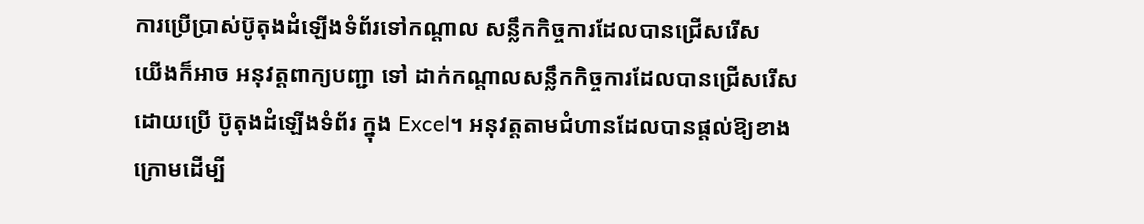ការប្រើប្រាស់ប៊ូតុងដំឡើងទំព័រទៅកណ្តាល សន្លឹកកិច្ចការដែលបានជ្រើសរើស
យើងក៏អាច អនុវត្តពាក្យបញ្ជា ទៅ ដាក់កណ្តាលសន្លឹកកិច្ចការដែលបានជ្រើសរើស ដោយប្រើ ប៊ូតុងដំឡើងទំព័រ ក្នុង Excel។ អនុវត្តតាមជំហានដែលបានផ្តល់ឱ្យខាងក្រោមដើម្បី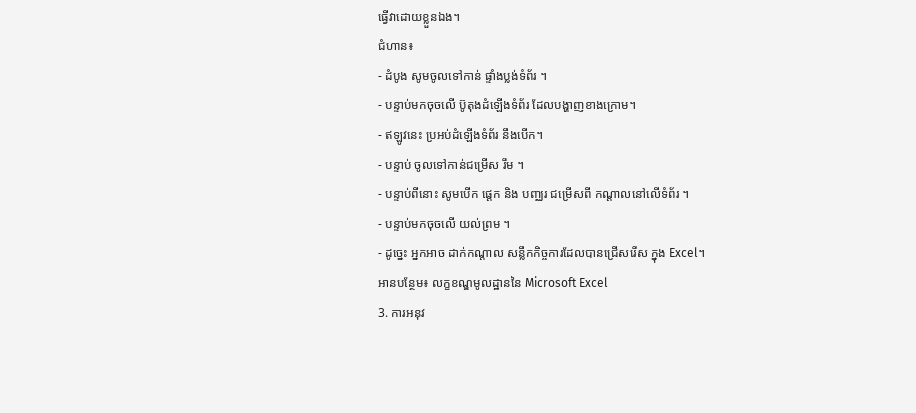ធ្វើវាដោយខ្លួនឯង។
ជំហាន៖
- ដំបូង សូមចូលទៅកាន់ ផ្ទាំងប្លង់ទំព័រ ។
- បន្ទាប់មកចុចលើ ប៊ូតុងដំឡើងទំព័រ ដែលបង្ហាញខាងក្រោម។
- ឥឡូវនេះ ប្រអប់ដំឡើងទំព័រ នឹងបើក។
- បន្ទាប់ ចូលទៅកាន់ជម្រើស រឹម ។
- បន្ទាប់ពីនោះ សូមបើក ផ្ដេក និង បញ្ឈរ ជម្រើសពី កណ្តាលនៅលើទំព័រ ។
- បន្ទាប់មកចុចលើ យល់ព្រម ។
- ដូច្នេះ អ្នកអាច ដាក់កណ្តាល សន្លឹកកិច្ចការដែលបានជ្រើសរើស ក្នុង Excel។
អានបន្ថែម៖ លក្ខខណ្ឌមូលដ្ឋាននៃ Microsoft Excel
3. ការអនុវ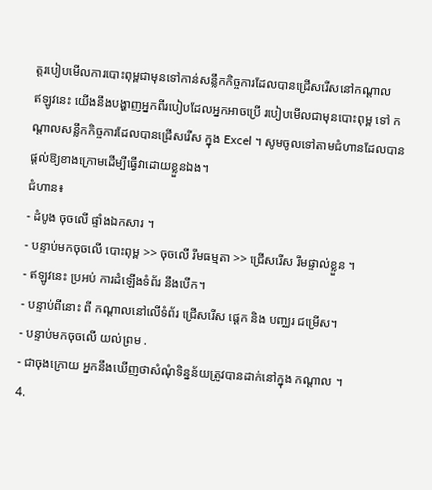ត្តរបៀបមើលការបោះពុម្ពជាមុនទៅកាន់សន្លឹកកិច្ចការដែលបានជ្រើសរើសនៅកណ្តាល
ឥឡូវនេះ យើងនឹងបង្ហាញអ្នកពីរបៀបដែលអ្នកអាចប្រើ របៀបមើលជាមុនបោះពុម្ព ទៅ កណ្តាលសន្លឹកកិច្ចការដែលបានជ្រើសរើស ក្នុង Excel ។ សូមចូលទៅតាមជំហានដែលបានផ្ដល់ឱ្យខាងក្រោមដើម្បីធ្វើវាដោយខ្លួនឯង។
ជំហាន៖
- ដំបូង ចុចលើ ផ្ទាំងឯកសារ ។
- បន្ទាប់មកចុចលើ បោះពុម្ព >> ចុចលើ រឹមធម្មតា >> ជ្រើសរើស រឹមផ្ទាល់ខ្លួន ។
- ឥឡូវនេះ ប្រអប់ ការដំឡើងទំព័រ នឹងបើក។
- បន្ទាប់ពីនោះ ពី កណ្តាលនៅលើទំព័រ ជ្រើសរើស ផ្ដេក និង បញ្ឈរ ជម្រើស។
- បន្ទាប់មកចុចលើ យល់ព្រម .
- ជាចុងក្រោយ អ្នកនឹងឃើញថាសំណុំទិន្នន័យត្រូវបានដាក់នៅក្នុង កណ្តាល ។
4.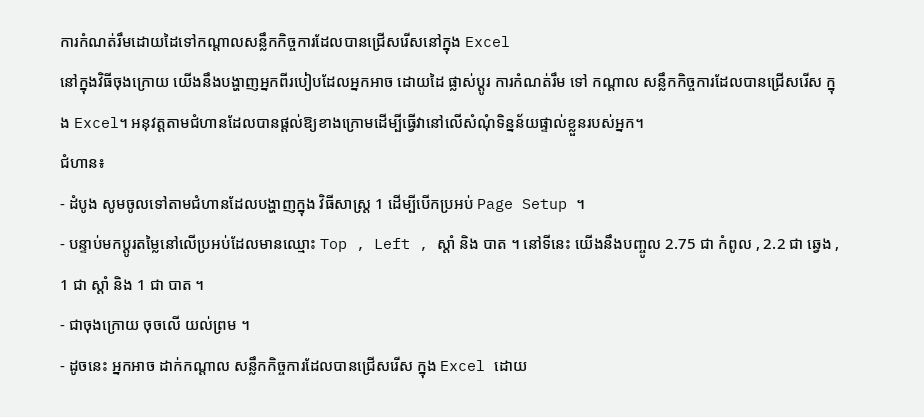ការកំណត់រឹមដោយដៃទៅកណ្តាលសន្លឹកកិច្ចការដែលបានជ្រើសរើសនៅក្នុង Excel
នៅក្នុងវិធីចុងក្រោយ យើងនឹងបង្ហាញអ្នកពីរបៀបដែលអ្នកអាច ដោយដៃ ផ្លាស់ប្តូរ ការកំណត់រឹម ទៅ កណ្តាល សន្លឹកកិច្ចការដែលបានជ្រើសរើស ក្នុង Excel។ អនុវត្តតាមជំហានដែលបានផ្ដល់ឱ្យខាងក្រោមដើម្បីធ្វើវានៅលើសំណុំទិន្នន័យផ្ទាល់ខ្លួនរបស់អ្នក។
ជំហាន៖
- ដំបូង សូមចូលទៅតាមជំហានដែលបង្ហាញក្នុង វិធីសាស្ត្រ 1 ដើម្បីបើកប្រអប់ Page Setup ។
- បន្ទាប់មកប្តូរតម្លៃនៅលើប្រអប់ដែលមានឈ្មោះ Top , Left , ស្តាំ និង បាត ។ នៅទីនេះ យើងនឹងបញ្ចូល 2.75 ជា កំពូល , 2.2 ជា ឆ្វេង , 1 ជា ស្តាំ និង 1 ជា បាត ។
- ជាចុងក្រោយ ចុចលើ យល់ព្រម ។
- ដូចនេះ អ្នកអាច ដាក់កណ្តាល សន្លឹកកិច្ចការដែលបានជ្រើសរើស ក្នុង Excel ដោយ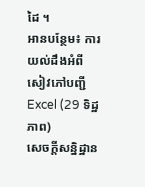ដៃ ។
អានបន្ថែម៖ ការយល់ដឹងអំពីសៀវភៅបញ្ជី Excel (29 ទិដ្ឋភាព)
សេចក្តីសន្និដ្ឋាន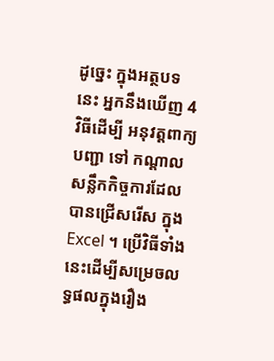ដូច្នេះ ក្នុងអត្ថបទនេះ អ្នកនឹងឃើញ 4 វិធីដើម្បី អនុវត្តពាក្យបញ្ជា ទៅ កណ្តាលសន្លឹកកិច្ចការដែលបានជ្រើសរើស ក្នុង Excel ។ ប្រើវិធីទាំងនេះដើម្បីសម្រេចលទ្ធផលក្នុងរឿង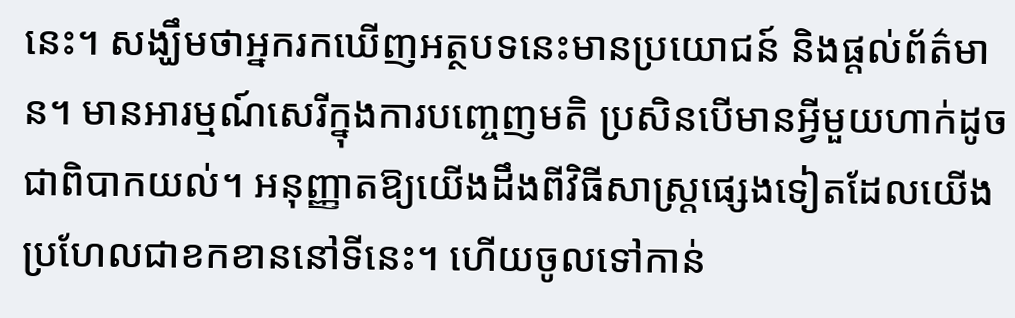នេះ។ សង្ឃឹមថាអ្នករកឃើញអត្ថបទនេះមានប្រយោជន៍ និងផ្តល់ព័ត៌មាន។ មានអារម្មណ៍សេរីក្នុងការបញ្ចេញមតិ ប្រសិនបើមានអ្វីមួយហាក់ដូចជាពិបាកយល់។ អនុញ្ញាតឱ្យយើងដឹងពីវិធីសាស្រ្តផ្សេងទៀតដែលយើងប្រហែលជាខកខាននៅទីនេះ។ ហើយចូលទៅកាន់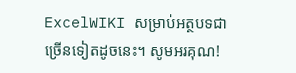ExcelWIKI សម្រាប់អត្ថបទជាច្រើនទៀតដូចនេះ។ សូមអរគុណ!